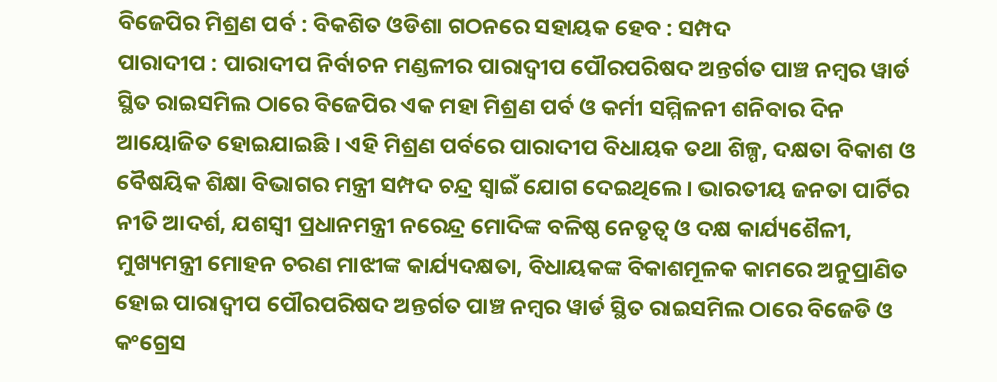ବିଜେପିର ମିଶ୍ରଣ ପର୍ବ : ବିକଶିତ ଓଡିଶା ଗଠନରେ ସହାୟକ ହେବ : ସମ୍ପଦ
ପାରାଦୀପ : ପାରାଦୀପ ନିର୍ବାଚନ ମଣ୍ଡଳୀର ପାରାଦ୍ୱୀପ ପୌରପରିଷଦ ଅନ୍ତର୍ଗତ ପାଞ୍ଚ ନମ୍ବର ୱାର୍ଡ ସ୍ଥିତ ରାଇସମିଲ ଠାରେ ବିଜେପିର ଏକ ମହା ମିଶ୍ରଣ ପର୍ବ ଓ କର୍ମୀ ସମ୍ମିଳନୀ ଶନିବାର ଦିନ ଆୟୋଜିତ ହୋଇଯାଇଛି । ଏହି ମିଶ୍ରଣ ପର୍ବରେ ପାରାଦୀପ ବିଧାୟକ ତଥା ଶିଳ୍ପ, ଦକ୍ଷତା ବିକାଶ ଓ ବୈଷୟିକ ଶିକ୍ଷା ବିଭାଗର ମନ୍ତ୍ରୀ ସମ୍ପଦ ଚନ୍ଦ୍ର ସ୍ୱାଇଁ ଯୋଗ ଦେଇଥିଲେ । ଭାରତୀୟ ଜନତା ପାର୍ଟିର ନୀତି ଆଦର୍ଶ, ଯଶସ୍ୱୀ ପ୍ରଧାନମନ୍ତ୍ରୀ ନରେନ୍ଦ୍ର ମୋଦିଙ୍କ ବଳିଷ୍ଠ ନେତୃତ୍ୱ ଓ ଦକ୍ଷ କାର୍ଯ୍ୟଶୈଳୀ, ମୁଖ୍ୟମନ୍ତ୍ରୀ ମୋହନ ଚରଣ ମାଝୀଙ୍କ କାର୍ଯ୍ୟଦକ୍ଷତା, ବିଧାୟକଙ୍କ ବିକାଶମୂଳକ କାମରେ ଅନୁପ୍ରାଣିତ ହୋଇ ପାରାଦ୍ୱୀପ ପୌରପରିଷଦ ଅନ୍ତର୍ଗତ ପାଞ୍ଚ ନମ୍ବର ୱାର୍ଡ ସ୍ଥିତ ରାଇସମିଲ ଠାରେ ବିଜେଡି ଓ କଂଗ୍ରେସ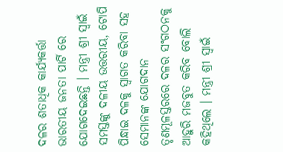ଦଳର ଶତାଧିକ କାର୍ଯ୍ୟକର୍ତ୍ତା ଭାରତୀୟ ଜନତା ପାର୍ଟି ରେ ଯୋଗଦେଇଛନ୍ତି । ମନ୍ତ୍ରୀ ଶ୍ରୀ ସ୍ୱାଇଁ ସମସ୍ତଙ୍କୁ ଦଳୀୟ ଉତ୍ତରୀୟ, ଟୋପି ପିନ୍ଧାଇ ଦଳକୁ ସ୍ୱାଗତ କରିବା ସହ ସେମାନଙ୍କ ଯୋଗଦାନ ତୃଣମୂଳସ୍ତରରେ ଦଳର ସଂଗଠନକୁ ଆହୁରି ମଜବୁତ କରିବ ବୋଲି କହିଥିଲେ । ମନ୍ତ୍ରୀ ଶ୍ରୀ ସ୍ୱାଇଁ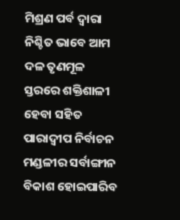ମିଶ୍ରଣ ପର୍ବ ଦ୍ୱାରା ନିଶ୍ଚିତ ଭାବେ ଆମ ଦଳ ତୃଣମୂଳ ସ୍ତରରେ ଶକ୍ତିଶାଳୀ ହେବା ସହିତ ପାରାଦ୍ୱୀପ ନିର୍ବାଚନ ମଣ୍ଡଳୀର ସର୍ବାଙ୍ଗୀନ ବିକାଶ ହୋଇପାରିବ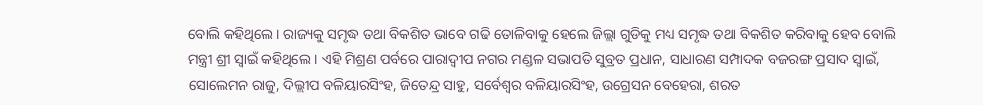ବୋଲି କହିଥିଲେ । ରାଜ୍ୟକୁ ସମୃଦ୍ଧ ତଥା ବିକଶିତ ଭାବେ ଗଢି ତୋଳିବାକୁ ହେଲେ ଜିଲ୍ଲା ଗୁଡିକୁ ମଧ୍ୟ ସମୃଦ୍ଧ ତଥା ବିକଶିତ କରିବାକୁ ହେବ ବୋଲି ମନ୍ତ୍ରୀ ଶ୍ରୀ ସ୍ୱାଇଁ କହିଥିଲେ । ଏହି ମିଶ୍ରଣ ପର୍ବରେ ପାରାଦ୍ୱୀପ ନଗର ମଣ୍ଡଳ ସଭାପତି ସୁବ୍ରତ ପ୍ରଧାନ, ସାଧାରଣ ସମ୍ପାଦକ ବଜରଙ୍ଗ ପ୍ରସାଦ ସ୍ୱାଇଁ, ସୋଲେମନ ରାଜୁ, ଦିଲ୍ଲୀପ ବଳିୟାରସିଂହ, ଜିତେନ୍ଦ୍ର ସାହୁ, ସର୍ବେଶ୍ୱର ବଳିୟାରସିଂହ, ଉଗ୍ରେସନ ବେହେରା, ଶରତ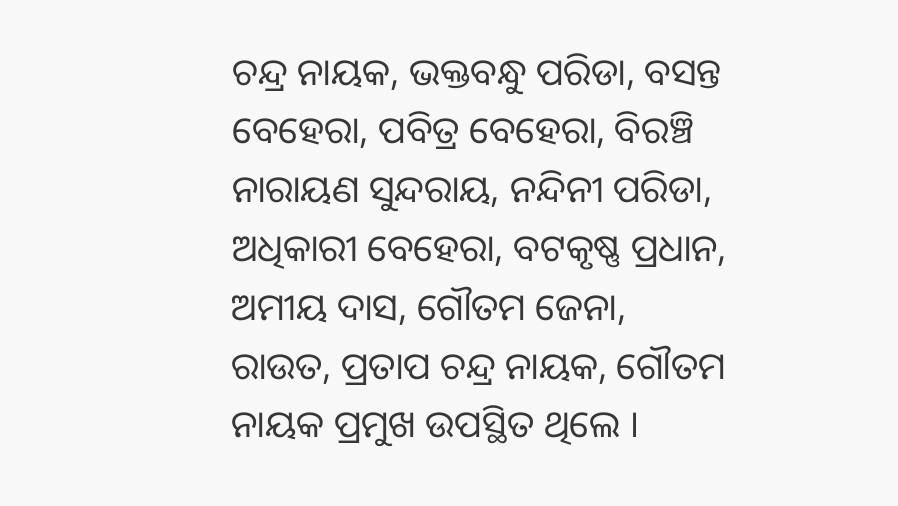ଚନ୍ଦ୍ର ନାୟକ, ଭକ୍ତବନ୍ଧୁ ପରିଡା, ବସନ୍ତ ବେହେରା, ପବିତ୍ର ବେହେରା, ବିରଞ୍ଚି ନାରାୟଣ ସୁନ୍ଦରାୟ, ନନ୍ଦିନୀ ପରିଡା, ଅଧିକାରୀ ବେହେରା, ବଟକୃଷ୍ଣ ପ୍ରଧାନ, ଅମୀୟ ଦାସ, ଗୌତମ ଜେନା, ରାଉତ, ପ୍ରତାପ ଚନ୍ଦ୍ର ନାୟକ, ଗୌତମ ନାୟକ ପ୍ରମୁଖ ଉପସ୍ଥିତ ଥିଲେ ।